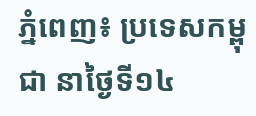ភ្នំពេញ៖ ប្រទេសកម្ពុជា នាថ្ងៃទី១៤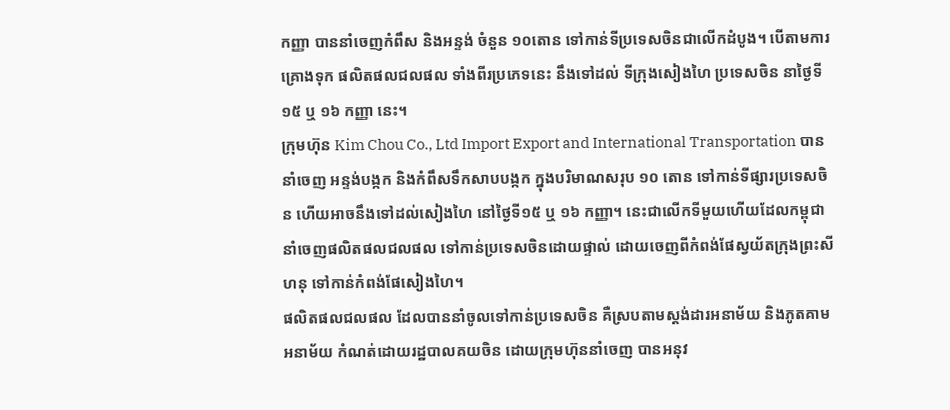កញ្ញា បាននាំចេញកំពឹស និងអន្ទង់ ចំនួន ១០តោន ទៅកាន់ទីប្រទេសចិនជាលើកដំបូង។ បើតាមការគ្រោងទុក ផលិតផលជលផល ទាំងពីរប្រភេទនេះ នឹងទៅដល់ ទីក្រុងសៀងហៃ ប្រទេសចិន នាថ្ងៃទី១៥ ឬ ១៦ កញ្ញា នេះ។
ក្រុមហ៊ុន Kim Chou Co., Ltd Import Export and International Transportation បាននាំចេញ អន្ទង់បង្កក និងកំពឹសទឹកសាបបង្កក ក្នុងបរិមាណសរុប ១០ តោន ទៅកាន់ទីផ្សារប្រទេសចិន ហើយអាចនឹងទៅដល់សៀងហៃ នៅថ្ងៃទី១៥ ឬ ១៦ កញ្ញា។ នេះជាលើកទីមួយហើយដែលកម្ពុជានាំចេញផលិតផលជលផល ទៅកាន់ប្រទេសចិនដោយផ្ទាល់ ដោយចេញពីកំពង់ផែស្វយ័តក្រុងព្រះសីហនុ ទៅកាន់កំពង់ផែសៀងហៃ។
ផលិតផលជលផល ដែលបាននាំចូលទៅកាន់ប្រទេសចិន គឺស្របតាមស្តង់ដារអនាម័យ និងភូតគាមអនាម័យ កំណត់ដោយរដ្ឋបាលគយចិន ដោយក្រុមហ៊ុននាំចេញ បានអនុវ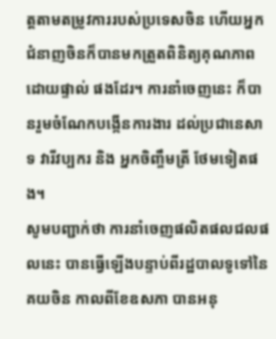ត្តតាមតម្រូវការរបស់ប្រទេសចិន ហើយអ្នកជំនាញចិនក៏បានមកត្រួតពិនិត្យគុណភាពដោយផ្ទាល់ ផងដែរ។ ការនាំចេញនេះ ក៏បានរួមចំណែកបង្កើនការងារ ដល់ប្រជានេសាទ វារីវប្បករ និង អ្នកចិញ្ចឹមត្រី ថែមទៀតផង។
សូមបញ្ជាក់ថា ការនាំចេញផលិតផលជលផលនេះ បានធ្វើឡើងបន្ទាប់ពីរដ្ឋបាលទូទៅនៃគយចិន កាលពីខែឧសភា បានអនុ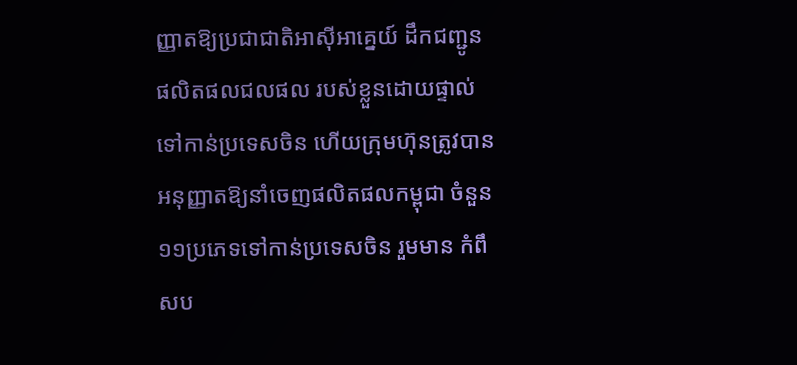ញ្ញាតឱ្យប្រជាជាតិអាស៊ីអាគ្នេយ៍ ដឹកជញ្ជូនផលិតផលជលផល របស់ខ្លួនដោយផ្ទាល់ទៅកាន់ប្រទេសចិន ហើយក្រុមហ៊ុនត្រូវបានអនុញ្ញាតឱ្យនាំចេញផលិតផលកម្ពុជា ចំនួន ១១ប្រភេទទៅកាន់ប្រទេសចិន រួមមាន កំពឹសប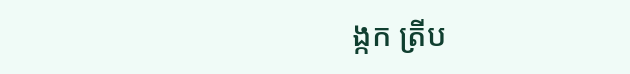ង្កក ត្រីប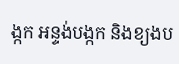ង្កក អន្ទង់បង្កក និងខ្យងប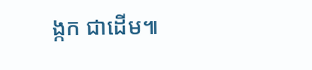ង្កក ជាដើម៕